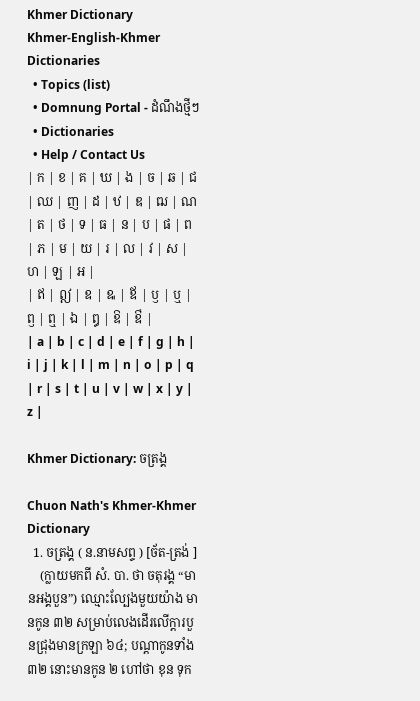Khmer Dictionary
Khmer-English-Khmer Dictionaries
  • Topics (list)
  • Domnung Portal - ដំណឹងថ្មីៗ
  • Dictionaries
  • Help / Contact Us
| ក | ខ | គ | ឃ | ង | ច | ឆ | ជ | ឈ | ញ | ដ | ឋ | ឌ | ឍ | ណ | ត | ថ | ទ | ធ | ន | ប | ផ | ព | ភ | ម | យ | រ | ល | វ | ស | ហ | ឡ | អ |
| ឥ | ឦ | ឧ | ឩ | ឪ | ឫ | ឬ | ឭ | ឮ | ឯ | ឰ | ឱ | ឳ |
| a | b | c | d | e | f | g | h | i | j | k | l | m | n | o | p | q | r | s | t | u | v | w | x | y | z |

Khmer Dictionary: ចត្រង្គ

Chuon Nath's Khmer-Khmer Dictionary
  1. ចត្រង្គ ( ន.នាមសព្ទ ) [ច័ត-ត្រង់ ]
    (ក្លាយមកពី សំ. បា. ថា ចតុរង្គ “មានអង្គបួន”) ឈ្មោះល្បែងមួយយ៉ាង មានកូន ៣២ សម្រាប់លេងដើរលើក្ដារបួនជ្រុងមានក្រឡា ៦៤; បណ្ដាកូនទាំង ៣២ នោះមានកូន ២ ហៅថា ខុន ទុក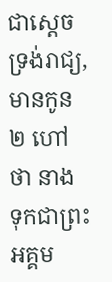ជាស្ដេចទ្រង់រាជ្យ, មានកូន ២ ហៅថា នាង ទុកជាព្រះអគ្គម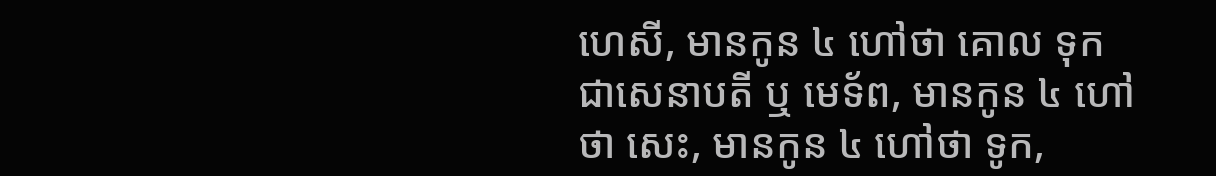ហេសី, មានកូន ៤ ហៅថា គោល ទុកជាសេនាបតី ឬ មេទ័ព, មានកូន ៤ ហៅថា សេះ, មានកូន ៤ ហៅថា ទូក,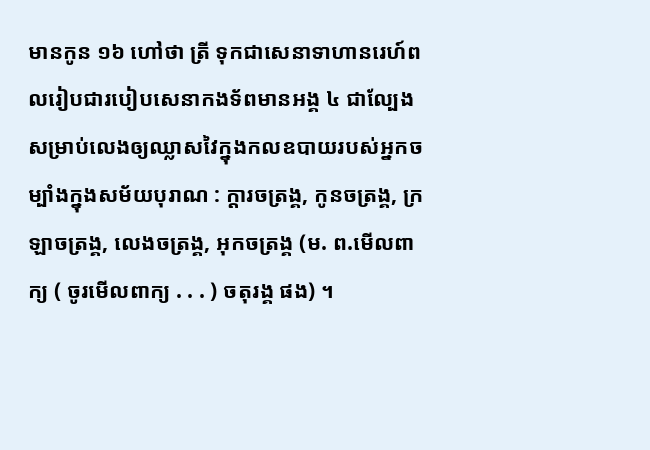មានកូន ១៦ ហៅថា ត្រី ទុកជាសេនាទាហានរេហ៍ពលរៀបជារបៀបសេនាកងទ័ពមានអង្គ ៤ ជាល្បែងសម្រាប់លេងឲ្យឈ្លាសវៃក្នុងកលឧបាយរបស់អ្នកចម្បាំងក្នុងសម័យបុរាណ : ក្ដារចត្រង្គ, កូនចត្រង្គ, ក្រឡាចត្រង្គ, លេងចត្រង្គ, អុកចត្រង្គ (ម. ព.មើលពាក្យ ( ចូរមើលពាក្យ . . . ) ចតុរង្គ ផង) ។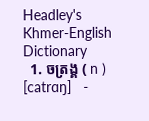Headley's Khmer-English Dictionary
  1. ចត្រង្គ ( n ) [catrɑŋ]   -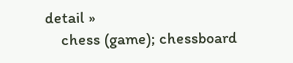detail »
    chess (game); chessboard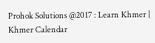Prohok Solutions @2017 : Learn Khmer | Khmer Calendar